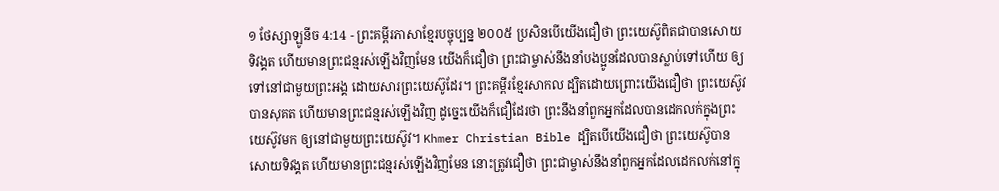១ ថែស្សាឡូនីច 4:14 - ព្រះគម្ពីរភាសាខ្មែរបច្ចុប្បន្ន ២០០៥ ប្រសិនបើយើងជឿថា ព្រះយេស៊ូពិតជាបានសោយទិវង្គត ហើយមានព្រះជន្មរស់ឡើងវិញមែន យើងក៏ជឿថា ព្រះជាម្ចាស់នឹងនាំបងប្អូនដែលបានស្លាប់ទៅហើយ ឲ្យទៅនៅជាមួយព្រះអង្គ ដោយសារព្រះយេស៊ូដែរ។ ព្រះគម្ពីរខ្មែរសាកល ដ្បិតដោយព្រោះយើងជឿថា ព្រះយេស៊ូវបានសុគត ហើយមានព្រះជន្មរស់ឡើងវិញ ដូច្នេះយើងក៏ជឿដែរថា ព្រះនឹងនាំពួកអ្នកដែលបានដេកលក់ក្នុងព្រះយេស៊ូវមក ឲ្យនៅជាមួយព្រះយេស៊ូវ។ Khmer Christian Bible ដ្បិតបើយើងជឿថា ព្រះយេស៊ូបានសោយទិវង្គត ហើយមានព្រះជន្មរស់ឡើងវិញមែន នោះត្រូវជឿថា ព្រះជាម្ចាស់នឹងនាំពួកអ្នកដែលដេកលក់នៅក្នុ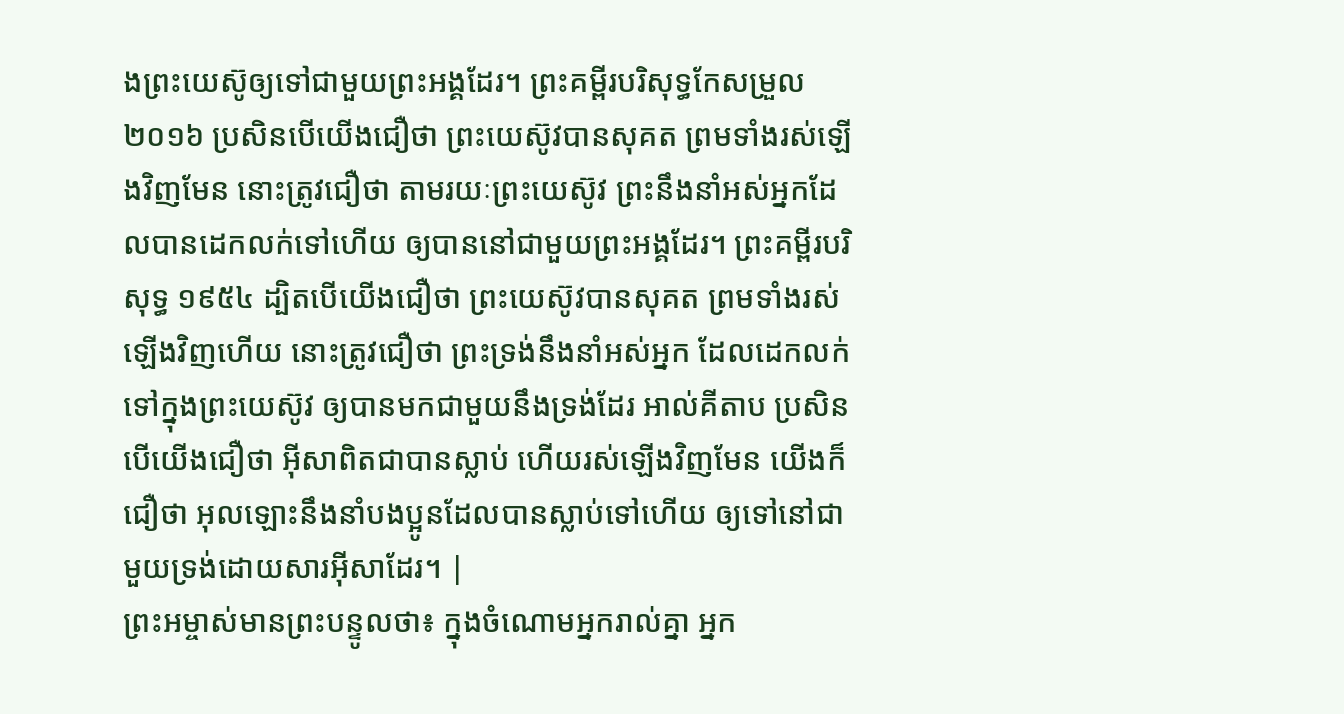ងព្រះយេស៊ូឲ្យទៅជាមួយព្រះអង្គដែរ។ ព្រះគម្ពីរបរិសុទ្ធកែសម្រួល ២០១៦ ប្រសិនបើយើងជឿថា ព្រះយេស៊ូវបានសុគត ព្រមទាំងរស់ឡើងវិញមែន នោះត្រូវជឿថា តាមរយៈព្រះយេស៊ូវ ព្រះនឹងនាំអស់អ្នកដែលបានដេកលក់ទៅហើយ ឲ្យបាននៅជាមួយព្រះអង្គដែរ។ ព្រះគម្ពីរបរិសុទ្ធ ១៩៥៤ ដ្បិតបើយើងជឿថា ព្រះយេស៊ូវបានសុគត ព្រមទាំងរស់ឡើងវិញហើយ នោះត្រូវជឿថា ព្រះទ្រង់នឹងនាំអស់អ្នក ដែលដេកលក់ទៅក្នុងព្រះយេស៊ូវ ឲ្យបានមកជាមួយនឹងទ្រង់ដែរ អាល់គីតាប ប្រសិនបើយើងជឿថា អ៊ីសាពិតជាបានស្លាប់ ហើយរស់ឡើងវិញមែន យើងក៏ជឿថា អុលឡោះនឹងនាំបងប្អូនដែលបានស្លាប់ទៅហើយ ឲ្យទៅនៅជាមួយទ្រង់ដោយសារអ៊ីសាដែរ។ |
ព្រះអម្ចាស់មានព្រះបន្ទូលថា៖ ក្នុងចំណោមអ្នករាល់គ្នា អ្នក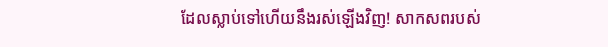ដែលស្លាប់ទៅហើយនឹងរស់ឡើងវិញ! សាកសពរបស់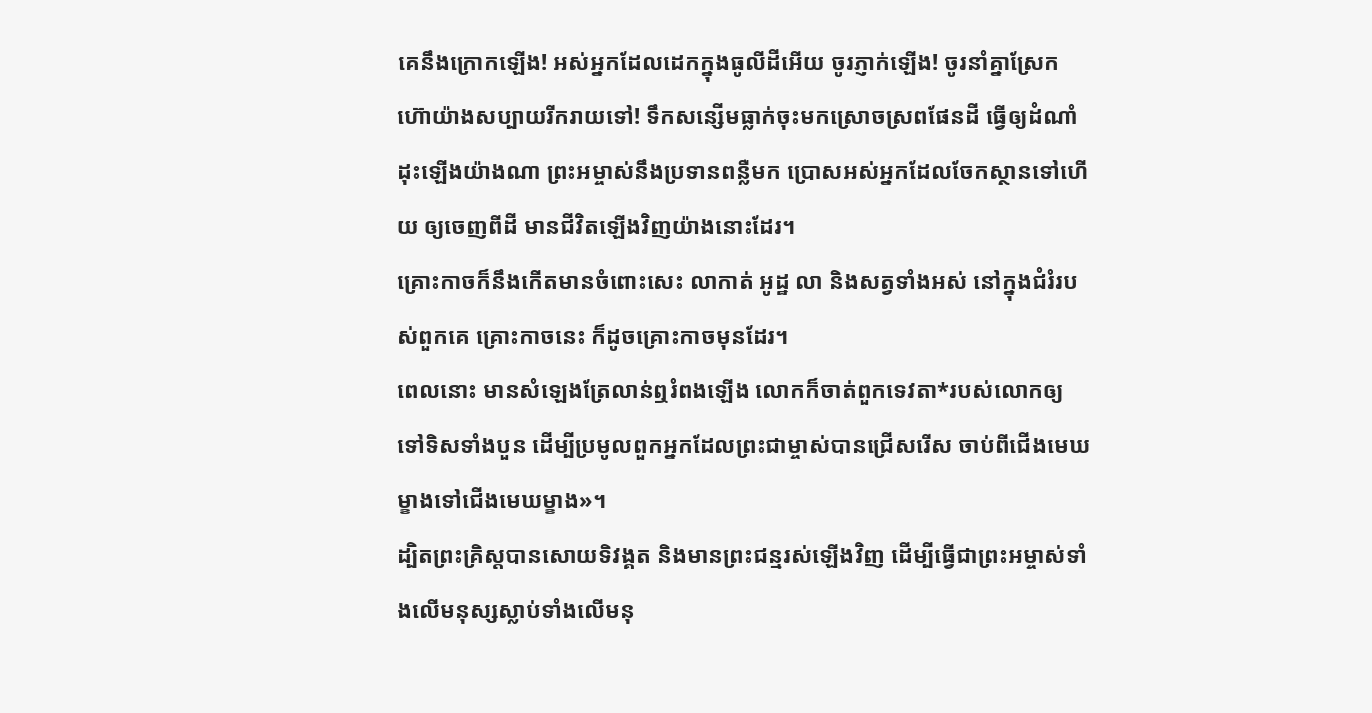គេនឹងក្រោកឡើង! អស់អ្នកដែលដេកក្នុងធូលីដីអើយ ចូរភ្ញាក់ឡើង! ចូរនាំគ្នាស្រែកហ៊ោយ៉ាងសប្បាយរីករាយទៅ! ទឹកសន្សើមធ្លាក់ចុះមកស្រោចស្រពផែនដី ធ្វើឲ្យដំណាំដុះឡើងយ៉ាងណា ព្រះអម្ចាស់នឹងប្រទានពន្លឺមក ប្រោសអស់អ្នកដែលចែកស្ថានទៅហើយ ឲ្យចេញពីដី មានជីវិតឡើងវិញយ៉ាងនោះដែរ។
គ្រោះកាចក៏នឹងកើតមានចំពោះសេះ លាកាត់ អូដ្ឋ លា និងសត្វទាំងអស់ នៅក្នុងជំរំរបស់ពួកគេ គ្រោះកាចនេះ ក៏ដូចគ្រោះកាចមុនដែរ។
ពេលនោះ មានសំឡេងត្រែលាន់ឮរំពងឡើង លោកក៏ចាត់ពួកទេវតា*របស់លោកឲ្យទៅទិសទាំងបួន ដើម្បីប្រមូលពួកអ្នកដែលព្រះជាម្ចាស់បានជ្រើសរើស ចាប់ពីជើងមេឃម្ខាងទៅជើងមេឃម្ខាង»។
ដ្បិតព្រះគ្រិស្តបានសោយទិវង្គត និងមានព្រះជន្មរស់ឡើងវិញ ដើម្បីធ្វើជាព្រះអម្ចាស់ទាំងលើមនុស្សស្លាប់ទាំងលើមនុ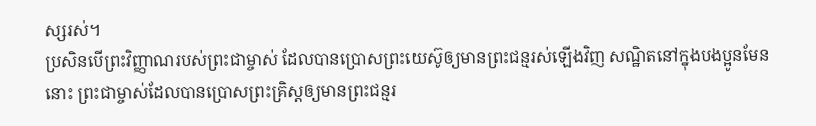ស្សរស់។
ប្រសិនបើព្រះវិញ្ញាណរបស់ព្រះជាម្ចាស់ ដែលបានប្រោសព្រះយេស៊ូឲ្យមានព្រះជន្មរស់ឡើងវិញ សណ្ឋិតនៅក្នុងបងប្អូនមែននោះ ព្រះជាម្ចាស់ដែលបានប្រោសព្រះគ្រិស្តឲ្យមានព្រះជន្មរ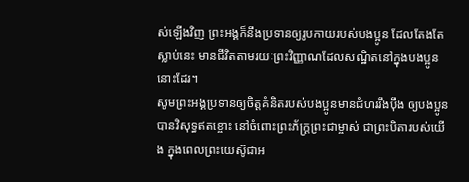ស់ឡើងវិញ ព្រះអង្គក៏នឹងប្រទានឲ្យរូបកាយរបស់បងប្អូន ដែលតែងតែស្លាប់នេះ មានជីវិតតាមរយៈព្រះវិញ្ញាណដែលសណ្ឋិតនៅក្នុងបងប្អូននោះដែរ។
សូមព្រះអង្គប្រទានឲ្យចិត្តគំនិតរបស់បងប្អូនមានជំហររឹងប៉ឹង ឲ្យបងប្អូនបានវិសុទ្ធឥតខ្ចោះ នៅចំពោះព្រះភ័ក្ត្រព្រះជាម្ចាស់ ជាព្រះបិតារបស់យើង ក្នុងពេលព្រះយេស៊ូជាអ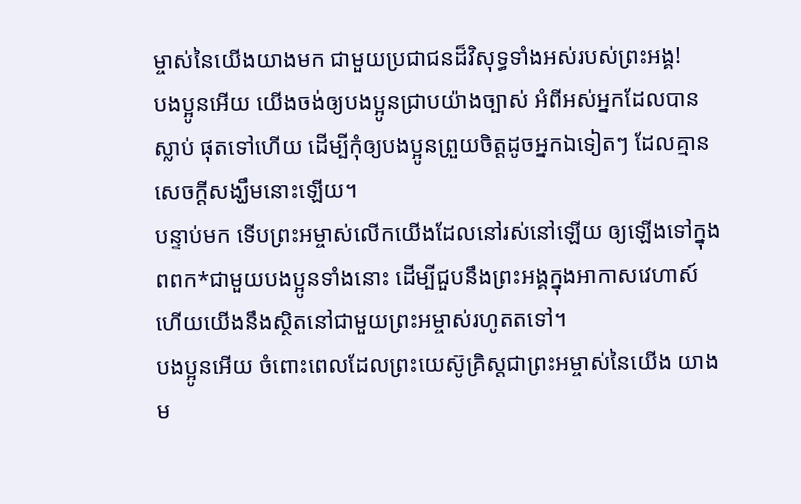ម្ចាស់នៃយើងយាងមក ជាមួយប្រជាជនដ៏វិសុទ្ធទាំងអស់របស់ព្រះអង្គ!
បងប្អូនអើយ យើងចង់ឲ្យបងប្អូនជ្រាបយ៉ាងច្បាស់ អំពីអស់អ្នកដែលបានស្លាប់ ផុតទៅហើយ ដើម្បីកុំឲ្យបងប្អូនព្រួយចិត្តដូចអ្នកឯទៀតៗ ដែលគ្មានសេចក្ដីសង្ឃឹមនោះឡើយ។
បន្ទាប់មក ទើបព្រះអម្ចាស់លើកយើងដែលនៅរស់នៅឡើយ ឲ្យឡើងទៅក្នុងពពក*ជាមួយបងប្អូនទាំងនោះ ដើម្បីជួបនឹងព្រះអង្គក្នុងអាកាសវេហាស៍ ហើយយើងនឹងស្ថិតនៅជាមួយព្រះអម្ចាស់រហូតតទៅ។
បងប្អូនអើយ ចំពោះពេលដែលព្រះយេស៊ូគ្រិស្តជាព្រះអម្ចាស់នៃយើង យាងម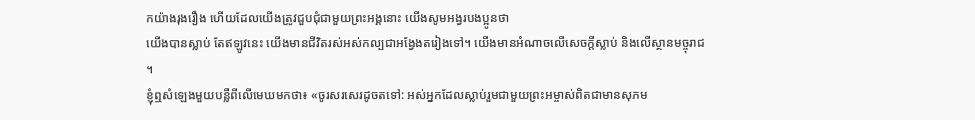កយ៉ាងរុងរឿង ហើយដែលយើងត្រូវជួបជុំជាមួយព្រះអង្គនោះ យើងសូមអង្វរបងប្អូនថា
យើងបានស្លាប់ តែឥឡូវនេះ យើងមានជីវិតរស់អស់កល្បជាអង្វែងតរៀងទៅ។ យើងមានអំណាចលើសេចក្ដីស្លាប់ និងលើស្ថានមច្ចុរាជ ។
ខ្ញុំឮសំឡេងមួយបន្លឺពីលើមេឃមកថា៖ «ចូរសរសេរដូចតទៅ: អស់អ្នកដែលស្លាប់រួមជាមួយព្រះអម្ចាស់ពិតជាមានសុភម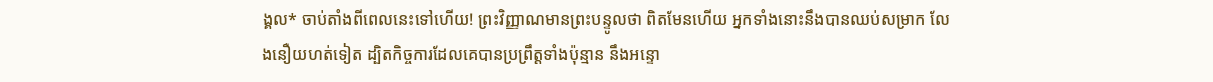ង្គល* ចាប់តាំងពីពេលនេះទៅហើយ! ព្រះវិញ្ញាណមានព្រះបន្ទូលថា ពិតមែនហើយ អ្នកទាំងនោះនឹងបានឈប់សម្រាក លែងនឿយហត់ទៀត ដ្បិតកិច្ចការដែលគេបានប្រព្រឹត្តទាំងប៉ុន្មាន នឹងអន្ទោ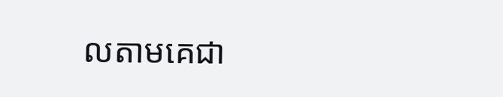លតាមគេជា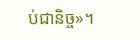ប់ជានិច្ច»។